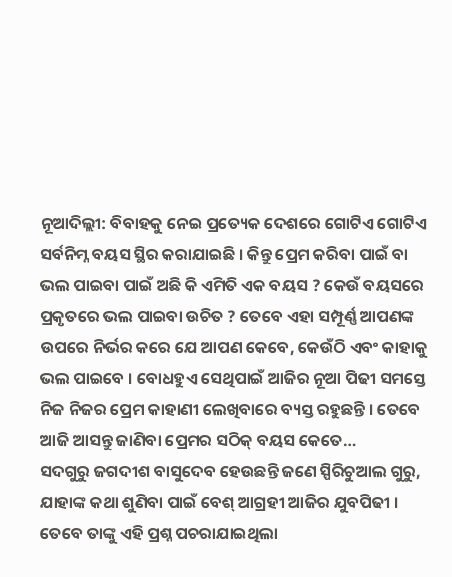ନୂଆଦିଲ୍ଲୀ: ବିବାହକୁ ନେଇ ପ୍ରତ୍ୟେକ ଦେଶରେ ଗୋଟିଏ ଗୋଟିଏ ସର୍ବନିମ୍ନ ବୟସ ସ୍ଥିର କରାଯାଇଛି । କିନ୍ତୁ ପ୍ରେମ କରିବା ପାଇଁ ବା ଭଲ ପାଇବା ପାଇଁ ଅଛି କି ଏମିତି ଏକ ବୟସ ? କେଉଁ ବୟସରେ ପ୍ରକୃତରେ ଭଲ ପାଇବା ଉଚିତ ? ତେବେ ଏହା ସମ୍ପୂର୍ଣ୍ଣ ଆପଣଙ୍କ ଉପରେ ନିର୍ଭର କରେ ଯେ ଆପଣ କେବେ, କେଉଁଠି ଏବଂ କାହାକୁ ଭଲ ପାଇବେ । ବୋଧହୁଏ ସେଥିପାଇଁ ଆଜିର ନୂଆ ପିଢୀ ସମସ୍ତେ ନିଜ ନିଜର ପ୍ରେମ କାହାଣୀ ଲେଖିବାରେ ବ୍ୟସ୍ତ ରହୁଛନ୍ତି । ତେବେ ଆଜି ଆସନ୍ତୁ ଜାଣିବା ପ୍ରେମର ସଠିକ୍ ବୟସ କେତେ…
ସଦଗୁରୁ ଜଗଦୀଶ ବାସୁଦେବ ହେଉଛନ୍ତି ଜଣେ ସ୍ପିରିଚୁଆଲ ଗୁରୁ, ଯାହାଙ୍କ କଥା ଶୁଣିବା ପାଇଁ ବେଶ୍ ଆଗ୍ରହୀ ଆଜିର ଯୁବପିଢୀ । ତେବେ ତାଙ୍କୁ ଏହି ପ୍ରଶ୍ନ ପଚରାଯାଇଥିଲା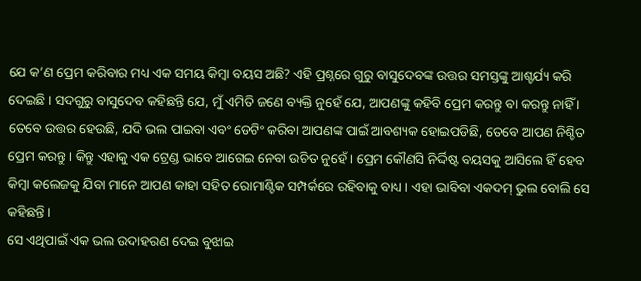ଯେ କ’ଣ ପ୍ରେମ କରିବାର ମଧ୍ୟ ଏକ ସମୟ କିମ୍ବା ବୟସ ଅଛି? ଏହି ପ୍ରଶ୍ନରେ ଗୁରୁ ବାସୁଦେବଙ୍କ ଉତ୍ତର ସମସ୍ତଙ୍କୁ ଆଶ୍ଚର୍ଯ୍ୟ କରି ଦେଇଛି । ସଦଗୁରୁ ବାସୁଦେବ କହିଛନ୍ତି ଯେ, ମୁଁ ଏମିତି ଜଣେ ବ୍ୟକ୍ତି ନୁହେଁ ଯେ, ଆପଣଙ୍କୁ କହିବି ପ୍ରେମ କରନ୍ତୁ ବା କରନ୍ତୁ ନାହିଁ । ତେବେ ଉତ୍ତର ହେଉଛି, ଯଦି ଭଲ ପାଇବା ଏବଂ ଡେଟିଂ କରିବା ଆପଣଙ୍କ ପାଇଁ ଆବଶ୍ୟକ ହୋଇପଡିଛି, ତେବେ ଆପଣ ନିଶ୍ଚିତ ପ୍ରେମ କରନ୍ତୁ । କିନ୍ତୁ ଏହାକୁ ଏକ ଟ୍ରେଣ୍ଡ ଭାବେ ଆଗେଇ ନେବା ଉଚିତ ନୁହେଁ । ପ୍ରେମ କୌଣସି ନିର୍ଦ୍ଦିଷ୍ଟ ବୟସକୁ ଆସିଲେ ହିଁ ହେବ କିମ୍ବା କଲେଜକୁ ଯିବା ମାନେ ଆପଣ କାହା ସହିତ ରୋମାଣ୍ଟିକ ସମ୍ପର୍କରେ ରହିବାକୁ ବାଧ୍ୟ । ଏହା ଭାବିବା ଏକଦମ୍ ଭୁଲ ବୋଲି ସେ କହିଛନ୍ତି ।
ସେ ଏଥିପାଇଁ ଏକ ଭଲ ଉଦାହରଣ ଦେଇ ବୁଝାଇ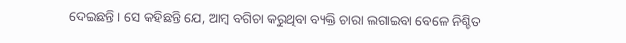ଦେଇଛନ୍ତି । ସେ କହିଛନ୍ତି ଯେ, ଆମ୍ବ ବଗିଚା କରୁଥିବା ବ୍ୟକ୍ତି ଚାରା ଲଗାଇବା ବେଳେ ନିଶ୍ଚିତ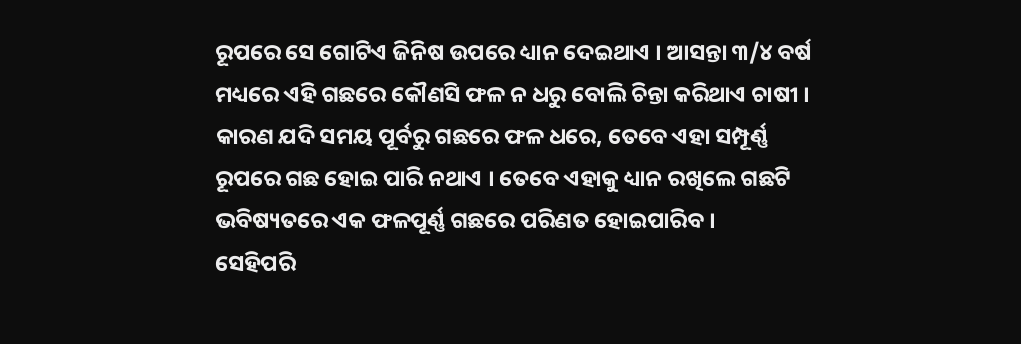ରୂପରେ ସେ ଗୋଟିଏ ଜିନିଷ ଉପରେ ଧ୍ୟାନ ଦେଇଥାଏ । ଆସନ୍ତା ୩/୪ ବର୍ଷ ମଧ୍ୟରେ ଏହି ଗଛରେ କୌଣସି ଫଳ ନ ଧରୁ ବୋଲି ଚିନ୍ତା କରିଥାଏ ଚାଷୀ । କାରଣ ଯଦି ସମୟ ପୂର୍ବରୁ ଗଛରେ ଫଳ ଧରେ, ତେବେ ଏହା ସମ୍ପୂର୍ଣ୍ଣ ରୂପରେ ଗଛ ହୋଇ ପାରି ନଥାଏ । ତେବେ ଏହାକୁ ଧ୍ୟାନ ରଖିଲେ ଗଛଟି ଭବିଷ୍ୟତରେ ଏକ ଫଳପୂର୍ଣ୍ଣ ଗଛରେ ପରିଣତ ହୋଇପାରିବ ।
ସେହିପରି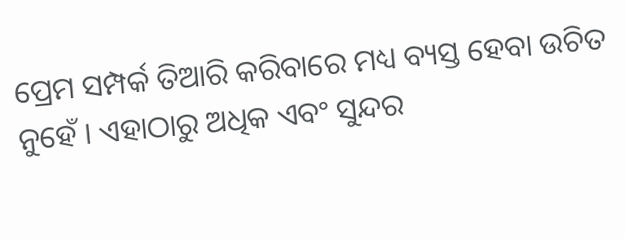ପ୍ରେମ ସମ୍ପର୍କ ତିଆରି କରିବାରେ ମଧ୍ୟ ବ୍ୟସ୍ତ ହେବା ଉଚିତ ନୁହେଁ । ଏହାଠାରୁ ଅଧିକ ଏବଂ ସୁନ୍ଦର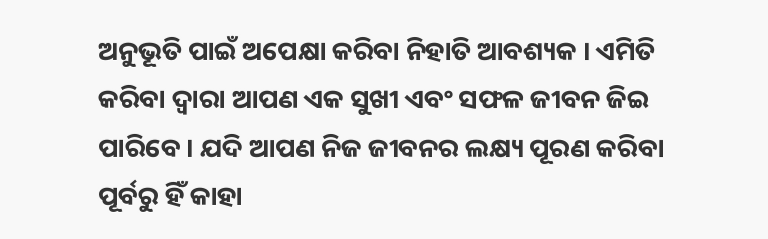ଅନୁଭୂତି ପାଇଁ ଅପେକ୍ଷା କରିବା ନିହାତି ଆବଶ୍ୟକ । ଏମିତି କରିବା ଦ୍ୱାରା ଆପଣ ଏକ ସୁଖୀ ଏବଂ ସଫଳ ଜୀବନ ଜିଇ ପାରିବେ । ଯଦି ଆପଣ ନିଜ ଜୀବନର ଲକ୍ଷ୍ୟ ପୂରଣ କରିବା ପୂର୍ବରୁ ହିଁ କାହା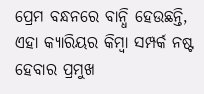ପ୍ରେମ ବନ୍ଧନରେ ବାନ୍ଧି ହେଉଛନ୍ତି, ଏହା କ୍ୟାରିୟର କିମ୍ବା ସମ୍ପର୍କ ନଷ୍ଟ ହେବାର ପ୍ରମୁଖ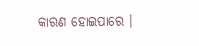କାରଣ ହୋଇପାରେ ।